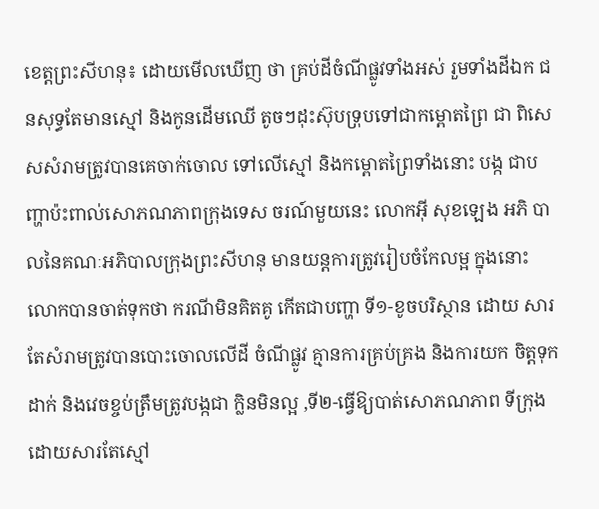ខេត្ដព្រះសីហនុ៖ ដោយមើលឃើញ ថា គ្រប់ដីចំណីផ្លូវទាំងអស់ រួមទាំងដីឯក ជនសុទ្ធតែមានស្មៅ និងកូនដើមឈើ តូចៗដុះស៊ុបទ្រុបទៅជាកម្ពោតព្រៃ ជា ពិសេសសំរាមត្រូវបានគេចាក់ចោល ទៅលើស្មៅ និងកម្ពោតព្រៃទាំងនោះ បង្ក ជាបញ្ហាប៉ះពាល់សោភណភាពក្រុងទេស ចរណ៍មួយនេះ លោកអ៊ី សុខឡេង អភិ បាលនៃគណៈអភិបាលក្រុងព្រះសីហនុ មានយន្ដការត្រូវរៀបចំកែលម្អ ក្នុងនោះ លោកបានចាត់ទុកថា ករណីមិនគិតគូ កើតជាបញ្ហា ទី១-ខូចបរិស្ថាន ដោយ សារតែសំរាមត្រូវបានបោះចោលលើដី ចំណីផ្លូវ គ្មានការគ្រប់គ្រង និងការយក ចិត្ដទុកដាក់ និងវេចខ្ចប់ត្រឹមត្រូវបង្កជា ក្លិនមិនល្អ ,ទី២-ធ្វើឱ្យបាត់សោភណភាព ទីក្រុង ដោយសារតែស្មៅ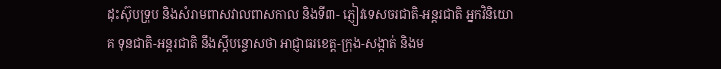ដុះស៊ុបទ្រុប និងសំរាមពាសវាលពាសកាល និងទី៣- ភ្ញៀវទេសចរជាតិ-អន្ដរជាតិ អ្នកវិនិយោគ ទុនជាតិ-អន្ដរជាតិ នឹងស្ដីបន្ទោសថា អាជ្ញាធរខេត្ដ-ក្រុង-សង្កាត់ និងម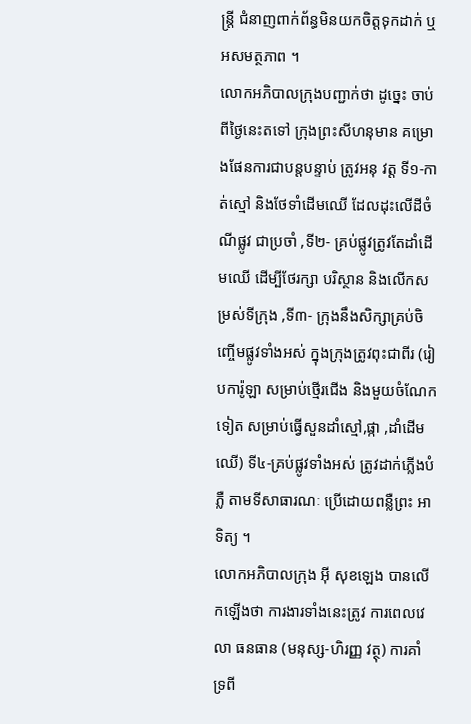ន្ដ្រី ជំនាញពាក់ព័ន្ធមិនយកចិត្ដទុកដាក់ ឬ អសមត្ថភាព ។
លោកអភិបាលក្រុងបញ្ជាក់ថា ដូច្នេះ ចាប់ពីថ្ងៃនេះតទៅ ក្រុងព្រះសីហនុមាន គម្រោងផែនការជាបន្ដបន្ទាប់ ត្រូវអនុ វត្ដ ទី១-កាត់ស្មៅ និងថែទាំដើមឈើ ដែលដុះលើដីចំណីផ្លូវ ជាប្រចាំ ,ទី២- គ្រប់ផ្លូវត្រូវតែដាំដើមឈើ ដើម្បីថែរក្សា បរិស្ថាន និងលើកសម្រស់ទីក្រុង ,ទី៣- ក្រុងនឹងសិក្សាគ្រប់ចិញ្ចើមផ្លូវទាំងអស់ ក្នុងក្រុងត្រូវពុះជាពីរ (រៀបការ៉ូឡា សម្រាប់ថ្មើរជើង និងមួយចំណែកទៀត សម្រាប់ធ្វើសួនដាំស្មៅ,ផ្កា ,ដាំដើមឈើ) ទី៤-គ្រប់ផ្លូវទាំងអស់ ត្រូវដាក់ភ្លើងបំភ្លឺ តាមទីសាធារណៈ ប្រើដោយពន្លឺព្រះ អាទិត្យ ។
លោកអភិបាលក្រុង អ៊ី សុខឡេង បានលើកឡើងថា ការងារទាំងនេះត្រូវ ការពេលវេលា ធនធាន (មនុស្ស-ហិរញ្ញ វត្ថុ) ការគាំទ្រពី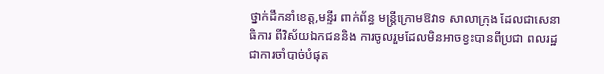ថ្នាក់ដឹកនាំខេត្ដ,មន្ទីរ ពាក់ព័ន្ធ មន្ដ្រីក្រោមឱវាទ សាលាក្រុង ដែលជាសេនាធិការ ពីវិស័យឯកជននិង ការចូលរួមដែលមិនអាចខ្វះបានពីប្រជា ពលរដ្ឋជាការចាំបាច់បំផុត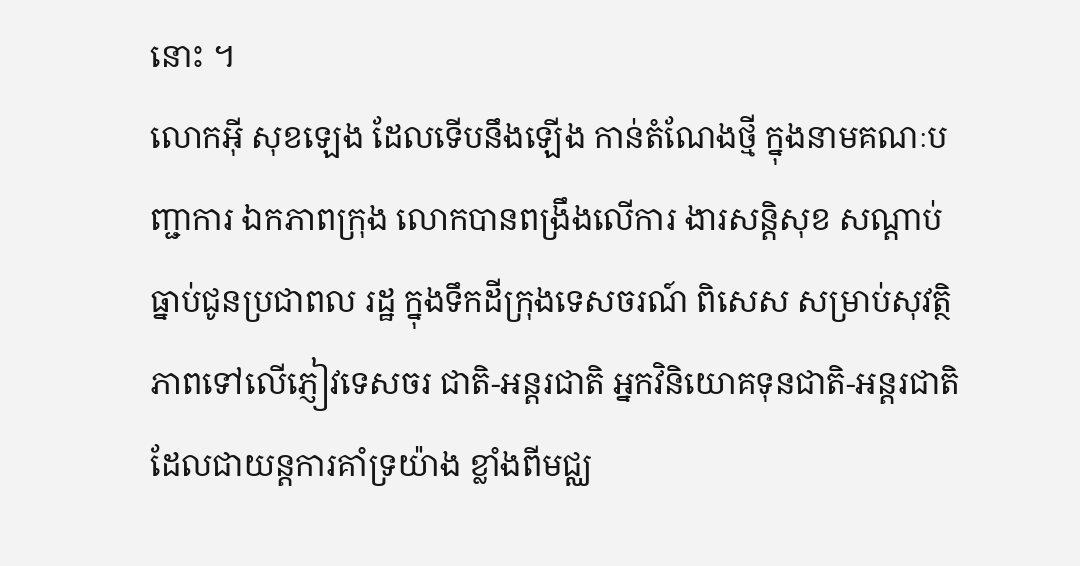នោះ ។
លោកអ៊ី សុខឡេង ដែលទើបនឹងឡើង កាន់តំណែងថ្មី ក្នុងនាមគណៈបញ្ជាការ ឯកភាពក្រុង លោកបានពង្រឹងលើការ ងារសន្ដិសុខ សណ្ដាប់ធ្នាប់ជូនប្រជាពល រដ្ឋ ក្នុងទឹកដីក្រុងទេសចរណ៍ ពិសេស សម្រាប់សុវត្ថិភាពទៅលើភ្ញៀវទេសចរ ជាតិ-អន្ដរជាតិ អ្នកវិនិយោគទុនជាតិ-អន្ដរជាតិ ដែលជាយន្ដការគាំទ្រយ៉ាង ខ្លាំងពីមជ្ឈ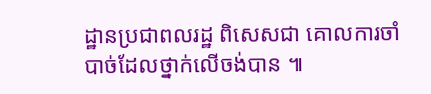ដ្ឋានប្រជាពលរដ្ឋ ពិសេសជា គោលការចាំបាច់ដែលថ្នាក់លើចង់បាន ៕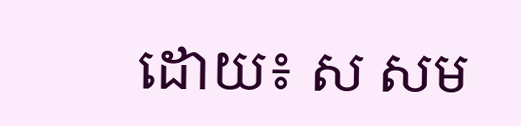ដោយ៖ ស សម